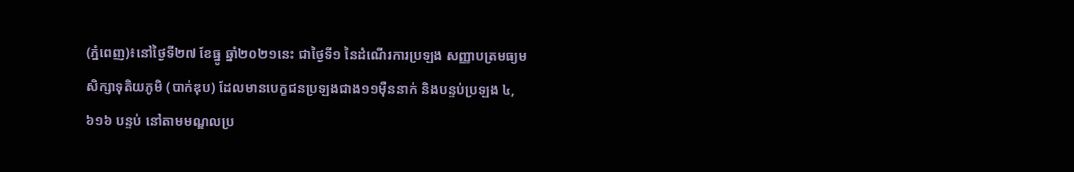(ភ្នំពេញ)៖នៅថ្ងៃទី២៧ ខែធ្នូ ឆ្នាំ២០២១នេះ ជាថ្ងៃទី១ នៃដំណើរការប្រឡង សញ្ញាបត្រមធ្យម សិក្សាទុតិយភូមិ (បាក់ឌុប) ដែលមានបេក្ខជនប្រឡងជាង១១ម៉ឺននាក់ និងបន្ទប់ប្រឡង ៤,៦១៦ បន្ទប់ នៅតាមមណ្ឌលប្រ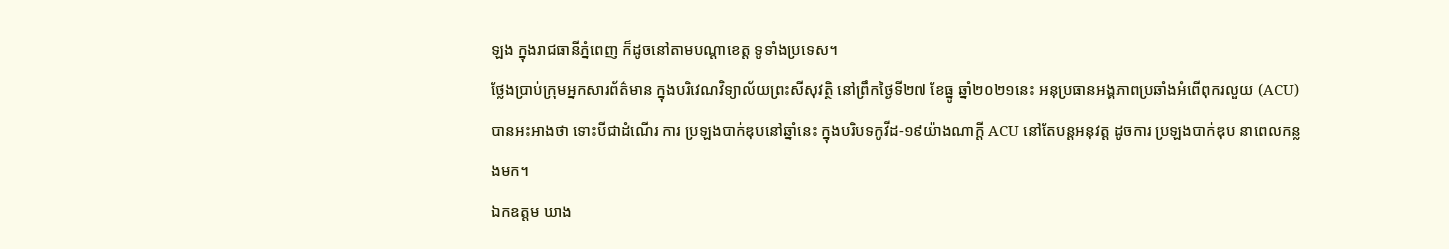ឡង ក្នុងរាជធានីភ្នំពេញ ក៏ដូចនៅតាមបណ្តាខេត្ត ទូទាំងប្រទេស។
ថ្លែងប្រាប់ក្រុមអ្នកសារព័ត៌មាន ក្នុងបរិវេណវិទ្យាល័យព្រះសីសុវត្ថិ នៅព្រឹកថ្ងៃទី២៧ ខែធ្នូ ឆ្នាំ២០២១នេះ អនុប្រធានអង្គភាពប្រឆាំងអំពើពុករលួយ (ACU) បានអះអាងថា ទោះបីជាដំណើរ ការ ប្រឡងបាក់ឌុបនៅឆ្នាំនេះ ក្នុងបរិបទកូវីដ-១៩យ៉ាងណាក្ដី ACU នៅតែបន្ដអនុវត្ដ ដូចការ ប្រឡងបាក់ឌុប នាពេលកន្លងមក។
ឯកឧត្តម ឃាង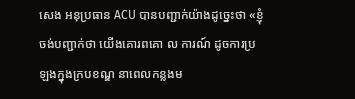សេង អនុប្រធាន ACU បានបញ្ជាក់យ៉ាងដូច្នេះថា «ខ្ញុំចង់បញ្ជាក់ថា យើងគោរពគោ ល ការណ៍ ដូចការប្រឡងក្នុងក្របខណ្ឌ នាពេលកន្លងម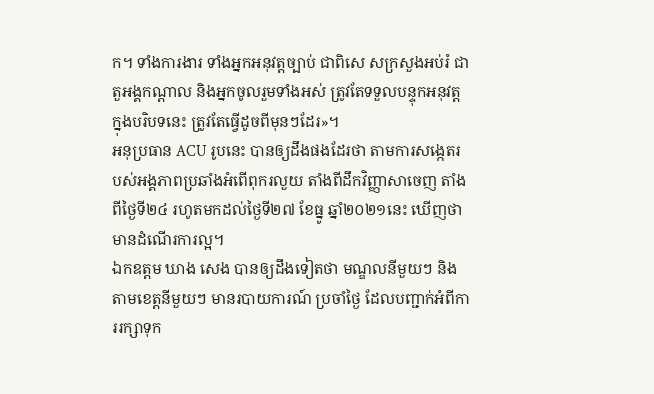ក។ ទាំងការងារ ទាំងអ្នកអនុវត្ដច្បាប់ ជាពិសេ សក្រសួងអប់រំ ជាតួអង្គកណ្ដាល និងអ្នកចូលរួមទាំងអស់ ត្រូវតែទទួលបន្ទុកអនុវត្ដ ក្នុងបរិបទនេះ ត្រូវតែធ្វើដូចពីមុនៗដែរ»។
អនុប្រធាន ACU រូបនេះ បានឲ្យដឹងផងដែរថា តាមការសង្កេតរបស់អង្គភាពប្រឆាំងអំពើពុករលួយ តាំងពីដឹកវិញ្ញាសាចេញ តាំងពីថ្ងៃទី២៤ រហូតមកដល់ថ្ងៃទី២៧ ខែធ្នូ ឆ្នាំ២០២១នេះ ឃើញថា មានដំណើរការល្អ។
ឯកឧត្តម ឃាង សេង បានឲ្យដឹងទៀតថា មណ្ឌលនីមួយៗ និងតាមខេត្តនីមួយៗ មានរបាយការណ៍ ប្រចាំថ្ងៃ ដែលបញ្ជាក់អំពីការរក្សាទុក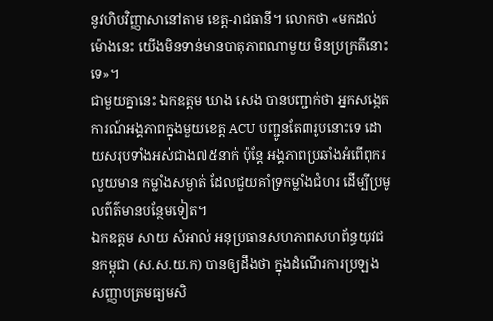នូវហិបវិញ្ញាសានៅតាម ខេត្ដ-រាជធានី។ លោកថា «មកដល់ម៉ោងនេះ យើងមិនទាន់មានបាតុភាពណាមួយ មិនប្រក្រតីនោះទេ»។
ជាមួយគ្នានេះ ឯកឧត្តម ឃាង សេង បានបញ្ជាក់ថា អ្នកសង្កេតការណ៍អង្គភាពក្នុងមួយខេត្ដ ACU បញ្ជូនតែ៣រូបនោះទេ ដោយសរុបទាំងអស់ជាង៧៥នាក់ ប៉ុន្ដែ អង្គភាពប្រឆាំងអំពើពុករលួយមាន កម្លាំងសម្ងាត់ ដែលជួយគាំទ្រកម្លាំងជំហរ ដើម្បីប្រមូលព៌ត៌មានបន្ថែមទៀត។
ឯកឧត្តម សាយ សំអាល់ អនុប្រធានសហភាពសហព័ន្ធយុវជនកម្ពុជា (ស.ស.យ.ក) បានឲ្យដឹងថា ក្នុងដំណើរការប្រឡង សញ្ញាបត្រមធ្យមសិ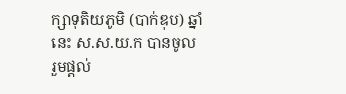ក្សាទុតិយភូមិ (បាក់ឌុប) ឆ្នាំនេះ ស.ស.យ.ក បានចូល រួមផ្ដល់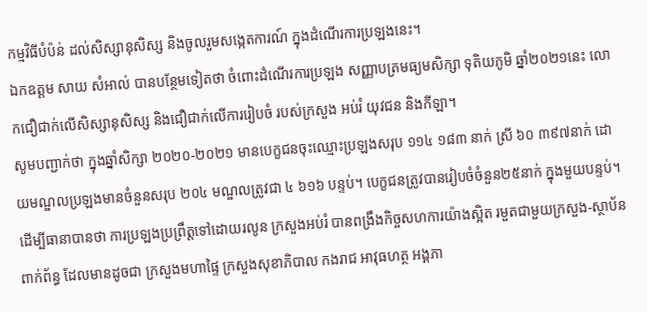កម្មវិធីបំប៉ន់ ដល់សិស្សានុសិស្ស និងចូលរួមសង្កេតការណ៍ ក្នុងដំណើរការប្រឡងនេះ។
ឯកឧត្តម សាយ សំអាល់ បានបន្ថែមទៀតថា ចំពោះដំណើរការប្រឡង សញ្ញាបត្រមធ្យមសិក្សា ទុតិយភូមិ ឆ្នាំ២០២១នេះ លោកជឿជាក់លើសិស្សានុសិស្ស និងជឿជាក់លើការរៀបចំ របស់ក្រសួង អប់រំ យុវជន និងកីឡា។
សូមបញ្ជាក់ថា ក្នុងឆ្នាំសិក្សា ២០២០-២០២១ មានបេក្ខជនចុះឈ្មោះប្រឡងសរុប ១១៤ ១៨៣ នាក់ ស្រី ៦០ ៣៩៧នាក់ ដោយមណ្ឌលប្រឡងមានចំនួនសរុប ២០៤ មណ្ឌលត្រូវជា ៤ ៦១៦ បន្ទប់។ បេក្ខជនត្រូវបានរៀបចំចំនួន២៥នាក់ ក្នុងមួយបន្ទប់។
ដើម្បីធានាបានថា ការប្រឡងប្រព្រឹត្តទៅដោយរលូន ក្រសួងអប់រំ បានពង្រឹងកិច្ចសហការយ៉ាងស្អិត រមួតជាមួយក្រសួង-ស្ថាប័នពាក់ព័ន្ធ ដែលមានដូចជា ក្រសួងមហាផ្ទៃ ក្រសួងសុខាភិបាល កងរាជ អាវុធហត្ថ អង្គភា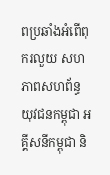ពប្រឆាំងអំពើពុករលួយ សហភាពសហព័ន្ធយុវជនកម្ពុជា អគ្គីសនីកម្ពុជា និ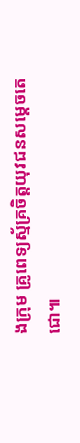ងក្រុម គ្រូពេទ្យស្ម័គ្រចិត្តយុវជនសម្តេចតេជោ៕